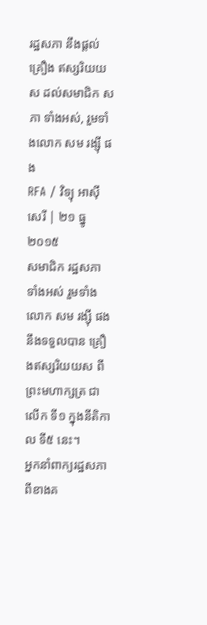រដ្ឋសភា នឹងផ្ដល់ គ្រឿង ឥស្សរិយយស ដល់សមាជិក សភា ទាំងអស់, រួមទាំងលោក សម រង្ស៊ី ផង
RFA / វិទ្យុ អាស៊ី សេរី | ២១ ធ្នូ ២០១៥
សមាជិក រដ្ឋសភា ទាំងអស់ រួមទាំងលោក សម រង្ស៊ី ផង នឹងទទួលបាន គ្រឿងឥស្សរិយយស ពីព្រះមហាក្សត្រ ជាលើក ទី១ ក្នុងនីតិកាល ទី៥ នេះ។
អ្នកនាំពាក្យរដ្ឋសភាពីខាងគ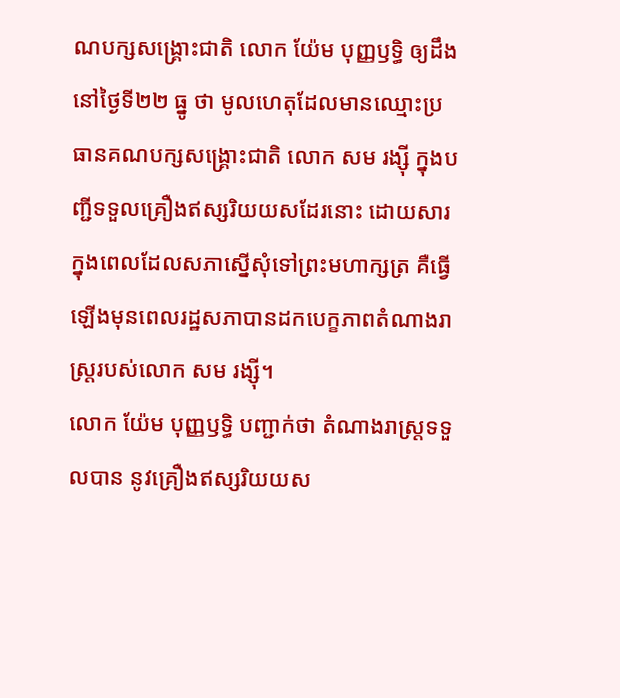ណបក្សសង្គ្រោះជាតិ លោក យ៉ែម បុញ្ញឫទ្ធិ ឲ្យដឹងនៅថ្ងៃទី២២ ធ្នូ ថា មូលហេតុដែលមានឈ្មោះប្រធានគណបក្សសង្គ្រោះជាតិ លោក សម រង្ស៊ី ក្នុងបញ្ជីទទួលគ្រឿងឥស្សរិយយសដែរនោះ ដោយសារក្នុងពេលដែលសភាស្នើសុំទៅព្រះមហាក្សត្រ គឺធ្វើឡើងមុនពេលរដ្ឋសភាបានដកបេក្ខភាពតំណាងរាស្រ្តរបស់លោក សម រង្ស៊ី។
លោក យ៉ែម បុញ្ញឫទ្ធិ បញ្ជាក់ថា តំណាងរាស្ត្រទទួលបាន នូវគ្រឿងឥស្សរិយយស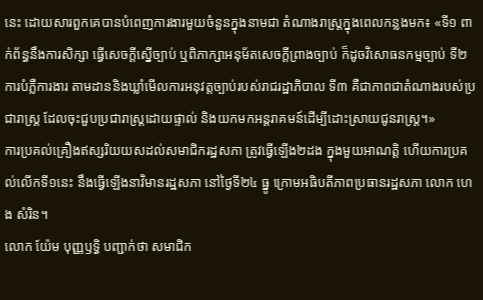នេះ ដោយសារពួកគេបានបំពេញការងារមួយចំនួនក្នុងនាមជា តំណាងរាស្ត្រក្នុងពេលកន្លងមក៖ «ទី១ ពាក់ព័ន្ធនឹងការសិក្សា ធ្វើសេចក្ដីស្នើច្បាប់ ឬពិភាក្សាអនុម័តសេចក្ដីព្រាងច្បាប់ ក៏ដូចវិសោធនកម្មច្បាប់ ទី២ ការបំភ្លឺការងារ តាមដាននិងឃ្លាំមើលការអនុវត្តច្បាប់របស់រាជរដ្ឋាភិបាល ទី៣ គឺជាភាពជាតំណាងរបស់ប្រជារាស្ត្រ ដែលចុះជួបប្រជារាស្ត្រដោយផ្ទាល់ និងយកមកអន្តរាគមន៍ដើម្បីដោះស្រាយជូនរាស្ត្រ។»
ការប្រគល់គ្រឿងឥស្សរិយយសដល់សមាជិករដ្ឋសភា ត្រូវធ្វើឡើង២ដង ក្នុងមួយអាណត្តិ ហើយការប្រគល់លើកទី១នេះ នឹងធ្វើឡើងនាវិមានរដ្ឋសភា នៅថ្ងៃទី២៤ ធ្នូ ក្រោមអធិបតីភាពប្រធានរដ្ឋសភា លោក ហេង សំរិន។
លោក យ៉ែម បុញ្ញឫទ្ធិ បញ្ជាក់ថា សមាជិក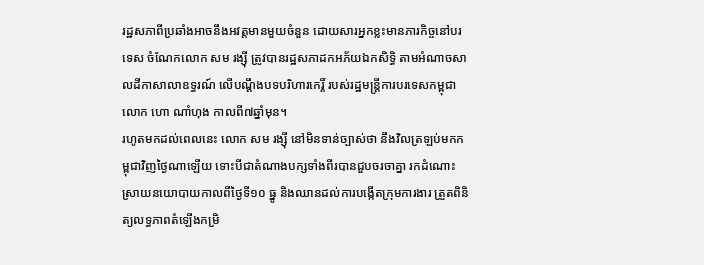រដ្ឋសភាពីប្រឆាំងអាចនឹងអវត្តមានមួយចំនួន ដោយសារអ្នកខ្លះមានភារកិច្ចនៅបរទេស ចំណែកលោក សម រង្ស៊ី ត្រូវបានរដ្ឋសភាដកអភ័យឯកសិទ្ធិ តាមអំណាចសាលដីកាសាលាឧទ្ធរណ៍ លើបណ្ដឹងបទបរិហារកេរ្តិ៍ របស់រដ្ឋមន្ត្រីការបរទេសកម្ពុជា លោក ហោ ណាំហុង កាលពី៧ឆ្នាំមុន។
រហូតមកដល់ពេលនេះ លោក សម រង្ស៊ី នៅមិនទាន់ច្បាស់ថា នឹងវិលត្រឡប់មកកម្ពុជាវិញថ្ងៃណាឡើយ ទោះបីជាតំណាងបក្សទាំងពីរបានជួបចរចាគ្នា រកដំណោះស្រាយនយោបាយកាលពីថ្ងៃទី១០ ធ្នូ និងឈានដល់ការបង្កើតក្រុមការងារ ត្រួតពិនិត្យលទ្ធភាពតំឡើងកម្រិ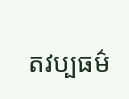តវប្បធម៌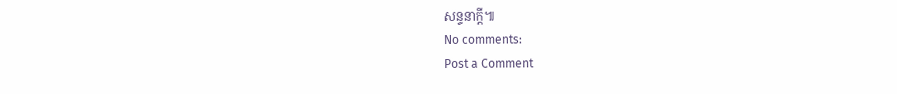សន្ទនាក្ដី៕
No comments:
Post a Comment